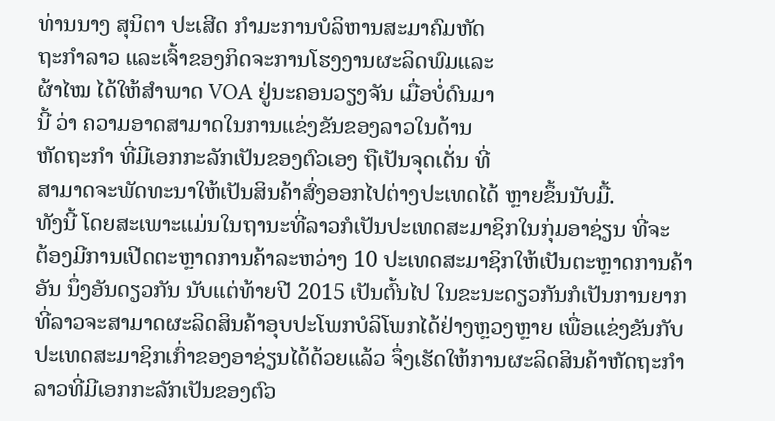ທ່ານນາງ ສຸນິຕາ ປະເສີດ ກໍາມະການບໍລິຫານສະມາຄົມຫັດ
ຖະກໍາລາວ ແລະເຈົ້າຂອງກິດຈະການໂຮງງານຜະລິດພົມແລະ
ຜ້າໄໝ ໄດ້ໃຫ້ສໍາພາດ VOA ຢູ່ນະຄອນວຽງຈັນ ເມື່ອບໍ່ດົນມາ
ນີ້ ວ່າ ຄວາມອາດສາມາດໃນການແຂ່ງຂັນຂອງລາວໃນດ້ານ
ຫັດຖະກໍາ ທີ່ມີເອກກະລັກເປັນຂອງຕົວເອງ ຖືເປັນຈຸດເດັ່ນ ທີ່
ສາມາດຈະພັດທະນາໃຫ້ເປັນສິນຄ້າສົ່ງອອກໄປຕ່າງປະເທດໄດ້ ຫຼາຍຂຶ້ນນັບມື້.
ທັງນີ້ ໂດຍສະເພາະແມ່ນໃນຖານະທີ່ລາວກໍເປັນປະເທດສະມາຊິກໃນກຸ່ມອາຊ່ຽນ ທີ່ຈະ
ຕ້ອງມີການເປີດຕະຫຼາດການຄ້າລະຫວ່າງ 10 ປະເທດສະມາຊິກໃຫ້ເປັນຕະຫຼາດການຄ້າ
ອັນ ນຶ່ງອັນດຽວກັນ ນັບແຕ່ທ້າຍປີ 2015 ເປັນຕົ້ນໄປ ໃນຂະນະດຽວກັນກໍເປັນການຍາກ
ທີ່ລາວຈະສາມາດຜະລິດສິນຄ້າອຸບປະໂພກບໍລິໂພກໄດ້ຢ່າງຫຼວງຫຼາຍ ເພື່ອແຂ່ງຂັນກັບ
ປະເທດສະມາຊິກເກົ່າຂອງອາຊ່ຽນໄດ້ດ້ວຍແລ້ວ ຈຶ່ງເຮັດໃຫ້ການຜະລິດສິນຄ້າຫັດຖະກໍາ
ລາວທີ່ມີເອກກະລັກເປັນຂອງຕົວ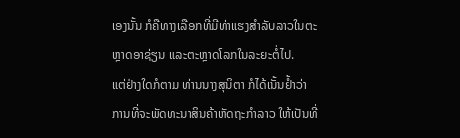ເອງນັ້ນ ກໍຄືທາງເລືອກທີ່ມີທ່າແຮງສໍາລັບລາວໃນຕະ
ຫຼາດອາຊ່ຽນ ແລະຕະຫຼາດໂລກໃນລະຍະຕໍ່ໄປ.
ແຕ່ຢ່າງໃດກໍຕາມ ທ່ານນາງສຸນິຕາ ກໍໄດ້ເນັ້ນຢໍ້າວ່າ ການທີ່ຈະພັດທະນາສິນຄ້າຫັດຖະກໍາລາວ ໃຫ້ເປັນທີ່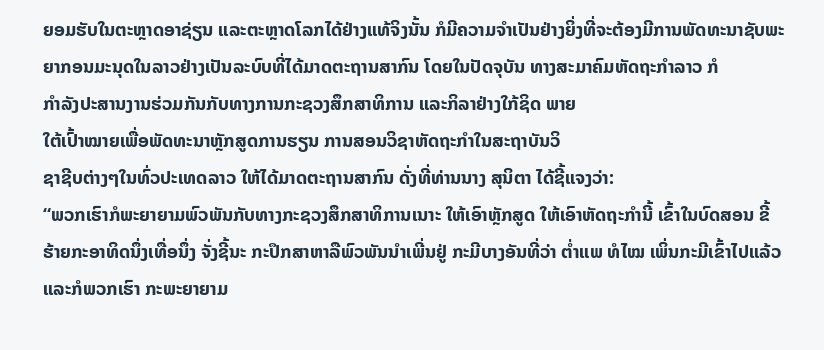ຍອມຮັບໃນຕະຫຼາດອາຊ່ຽນ ແລະຕະຫຼາດໂລກໄດ້ຢ່າງແທ້ຈິງນັ້ນ ກໍມີຄວາມຈໍາເປັນຢ່າງຍິ່ງທີ່ຈະຕ້ອງມີການພັດທະນາຊັບພະຍາກອນມະນຸດໃນລາວຢ່າງເປັນລະບົບທີ່ໄດ້ມາດຕະຖານສາກົນ ໂດຍໃນປັດຈຸບັນ ທາງສະມາຄົມຫັດຖະກໍາລາວ ກໍ
ກໍາລັງປະສານງານຮ່ວມກັນກັບທາງການກະຊວງສຶກສາທິການ ແລະກິລາຢ່າງໃກ້ຊິດ ພາຍ
ໃຕ້ເປົ້າໝາຍເພື່ອພັດທະນາຫຼັກສູດການຮຽນ ການສອນວິຊາຫັດຖະກໍາໃນສະຖາບັນວິ
ຊາຊີບຕ່າງໆໃນທົ່ວປະເທດລາວ ໃຫ້ໄດ້ມາດຕະຖານສາກົນ ດັ່ງທີ່ທ່ານນາງ ສຸນິຕາ ໄດ້ຊີ້ແຈງວ່າ:
“ພວກເຮົາກໍພະຍາຍາມພົວພັນກັບທາງກະຊວງສຶກສາທິການເນາະ ໃຫ້ເອົາຫຼັກສູດ ໃຫ້ເອົາຫັດຖະກໍານີ້ ເຂົ້າໃນບົດສອນ ຂີ້ຮ້າຍກະອາທິດນຶ່ງເທື່ອນຶ່ງ ຈັ່ງຊີ້ນະ ກະປຶກສາຫາລືພົວພັນນໍາເພີ່ນຢູ່ ກະມີບາງອັນທີ່ວ່າ ຕໍ່າແພ ທໍໄໝ ເພິ່ນກະມີເຂົ້າໄປແລ້ວ ແລະກໍພວກເຮົາ ກະພະຍາຍາມ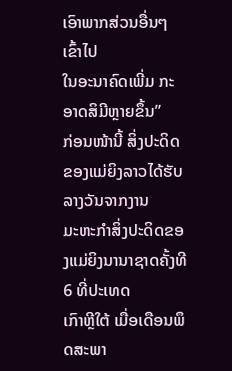ເອົາພາກສ່ວນອື່ນໆເຂົ້າໄປ
ໃນອະນາຄົດເພີ່ມ ກະອາດສິມີຫຼາຍຂຶ້ນ”
ກ່ອນໜ້ານີ້ ສິ່ງປະດິດຂອງແມ່ຍິງລາວໄດ້ຮັບລາງວັນຈາກງານ
ມະຫະກໍາສິ່ງປະດິດຂອງແມ່ຍິງນານາຊາດຄັ້ງທີ 6 ທີ່ປະເທດ
ເກົາຫຼີໃຕ້ ເມື່ອເດືອນພຶດສະພາ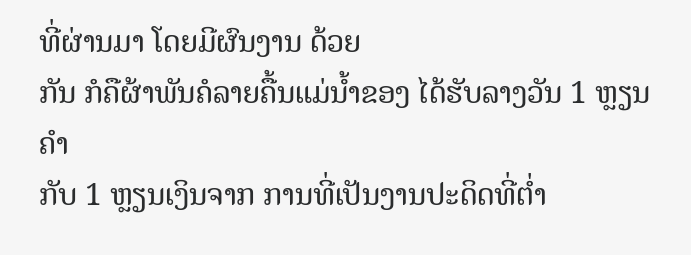ທີ່ຜ່ານມາ ໂດຍມີຜົນງານ ດ້ວຍ
ກັນ ກໍຄືຜ້າພັນຄໍລາຍຄື້ນແມ່ນໍ້າຂອງ ໄດ້ຮັບລາງວັນ 1 ຫຼຽນຄໍາ
ກັບ 1 ຫຼຽນເງິນຈາກ ການທີ່ເປັນງານປະດິດທີ່ຕໍ່າ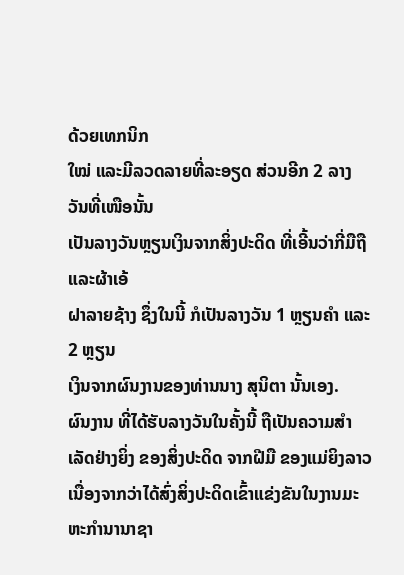ດ້ວຍເທກນິກ
ໃໝ່ ແລະມີລວດລາຍທີ່ລະອຽດ ສ່ວນອີກ 2 ລາງວັນທີ່ເໜືອນັ້ນ
ເປັນລາງວັນຫຼຽນເງິນຈາກສິ່ງປະດິດ ທີ່ເອີ້ນວ່າກີ່ມືຖື ແລະຜ້າເອ້
ຝາລາຍຊ້າງ ຊຶ່ງໃນນີ້ ກໍເປັນລາງວັນ 1 ຫຼຽນຄໍາ ແລະ 2 ຫຼຽນ
ເງິນຈາກຜົນງານຂອງທ່ານນາງ ສຸນິຕາ ນັ້ນເອງ.
ຜົນງານ ທີ່ໄດ້ຮັບລາງວັນໃນຄັ້ງນີ້ ຖືເປັນຄວາມສໍາເລັດຢ່າງຍິ່ງ ຂອງສິ່ງປະດິດ ຈາກຝີມື ຂອງແມ່ຍິງລາວ ເນື່ອງຈາກວ່າໄດ້ສົ່ງສິ່ງປະດິດເຂົ້າແຂ່ງຂັນໃນງານມະຫະກໍານານາຊາ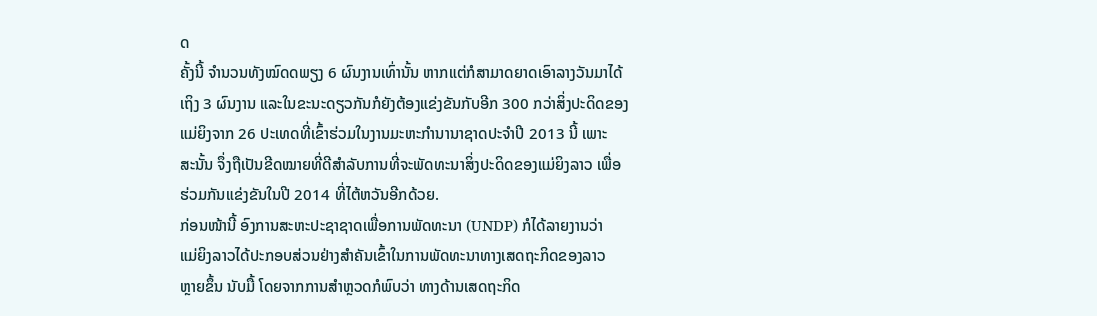ດ
ຄັ້ງນີ້ ຈໍານວນທັງໝົດດພຽງ 6 ຜົນງານເທົ່ານັ້ນ ຫາກແຕ່ກໍສາມາດຍາດເອົາລາງວັນມາໄດ້
ເຖິງ 3 ຜົນງານ ແລະໃນຂະນະດຽວກັນກໍຍັງຕ້ອງແຂ່ງຂັນກັບອີກ 300 ກວ່າສິ່ງປະດິດຂອງ
ແມ່ຍິງຈາກ 26 ປະເທດທີ່ເຂົ້າຮ່ວມໃນງານມະຫະກໍານານາຊາດປະຈໍາປີ 2013 ນີ້ ເພາະ
ສະນັ້ນ ຈຶ່ງຖືເປັນຂີດໝາຍທີ່ດີສໍາລັບການທີ່ຈະພັດທະນາສິ່ງປະດິດຂອງແມ່ຍິງລາວ ເພື່ອ
ຮ່ວມກັນແຂ່ງຂັນໃນປີ 2014 ທີ່ໄຕ້ຫວັນອີກດ້ວຍ.
ກ່ອນໜ້ານີ້ ອົງການສະຫະປະຊາຊາດເພື່ອການພັດທະນາ (UNDP) ກໍໄດ້ລາຍງານວ່າ
ແມ່ຍິງລາວໄດ້ປະກອບສ່ວນຢ່າງສໍາຄັນເຂົ້າໃນການພັດທະນາທາງເສດຖະກິດຂອງລາວ
ຫຼາຍຂຶ້ນ ນັບມື້ ໂດຍຈາກການສໍາຫຼວດກໍພົບວ່າ ທາງດ້ານເສດຖະກິດ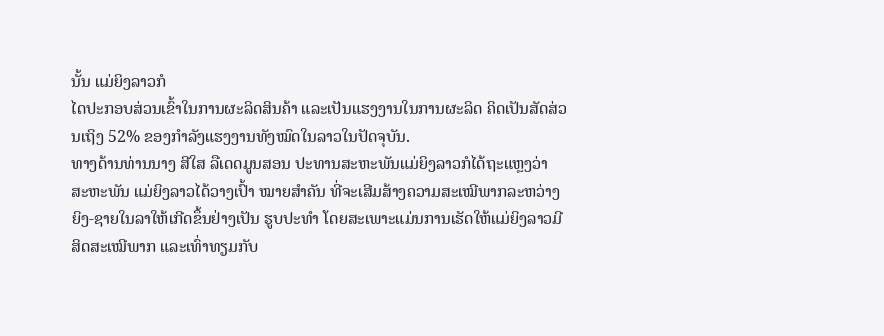ນັ້ນ ແມ່ຍິງລາວກໍ
ໄດປະກອບສ່ວນເຂົ້າໃນການຜະລິດສິນຄ້າ ແລະເປັນແຮງງານໃນການຜະລິດ ຄິດເປັນສັດສ່ວນເຖິງ 52% ຂອງກໍາລັງແຮງງານທັງໝົດໃນລາວໃນປັດຈຸບັນ.
ທາງດ້ານທ່ານນາງ ສີໃສ ລືເດດມູນສອນ ປະທານສະຫະພັນແມ່ຍິງລາວກໍໄດ້ຖະແຫຼງວ່າ
ສະຫະພັນ ແມ່ຍິງລາວໄດ້ວາງເປົ້າ ໝາຍສໍາຄັນ ທີ່ຈະເສີມສ້າງຄວາມສະເໝີພາກລະຫວ່າງ
ຍິງ-ຊາຍໃນລາໃຫ້ເກີດຂຶ້ນຢ່າງເປັນ ຮູບປະທໍາ ໂດຍສະເພາະແມ່ນການເຮັດໃຫ້ແມ່ຍິງລາວມີສິດສະເໝີພາກ ແລະເທົ່າທຽມກັບ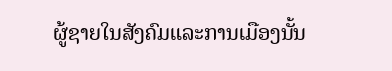ຜູ້ຊາຍໃນສັງຄົມແລະການເມືອງນັ້ນ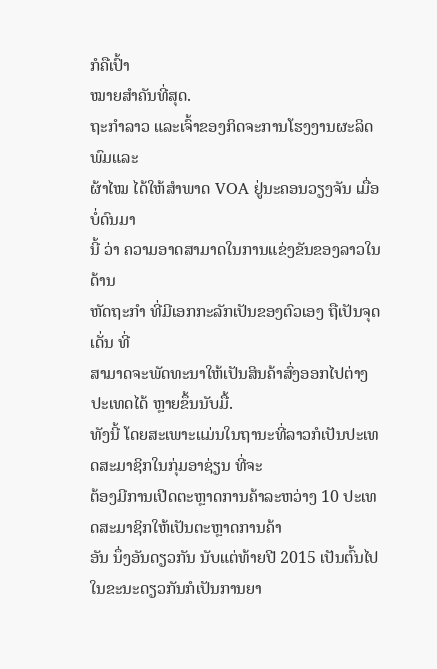ກໍຄືເປົ້າ
ໝາຍສໍາຄັນທີ່ສຸດ.
ຖະກໍາລາວ ແລະເຈົ້າຂອງກິດຈະການໂຮງງານຜະລິດພົມແລະ
ຜ້າໄໝ ໄດ້ໃຫ້ສໍາພາດ VOA ຢູ່ນະຄອນວຽງຈັນ ເມື່ອບໍ່ດົນມາ
ນີ້ ວ່າ ຄວາມອາດສາມາດໃນການແຂ່ງຂັນຂອງລາວໃນດ້ານ
ຫັດຖະກໍາ ທີ່ມີເອກກະລັກເປັນຂອງຕົວເອງ ຖືເປັນຈຸດເດັ່ນ ທີ່
ສາມາດຈະພັດທະນາໃຫ້ເປັນສິນຄ້າສົ່ງອອກໄປຕ່າງປະເທດໄດ້ ຫຼາຍຂຶ້ນນັບມື້.
ທັງນີ້ ໂດຍສະເພາະແມ່ນໃນຖານະທີ່ລາວກໍເປັນປະເທດສະມາຊິກໃນກຸ່ມອາຊ່ຽນ ທີ່ຈະ
ຕ້ອງມີການເປີດຕະຫຼາດການຄ້າລະຫວ່າງ 10 ປະເທດສະມາຊິກໃຫ້ເປັນຕະຫຼາດການຄ້າ
ອັນ ນຶ່ງອັນດຽວກັນ ນັບແຕ່ທ້າຍປີ 2015 ເປັນຕົ້ນໄປ ໃນຂະນະດຽວກັນກໍເປັນການຍາ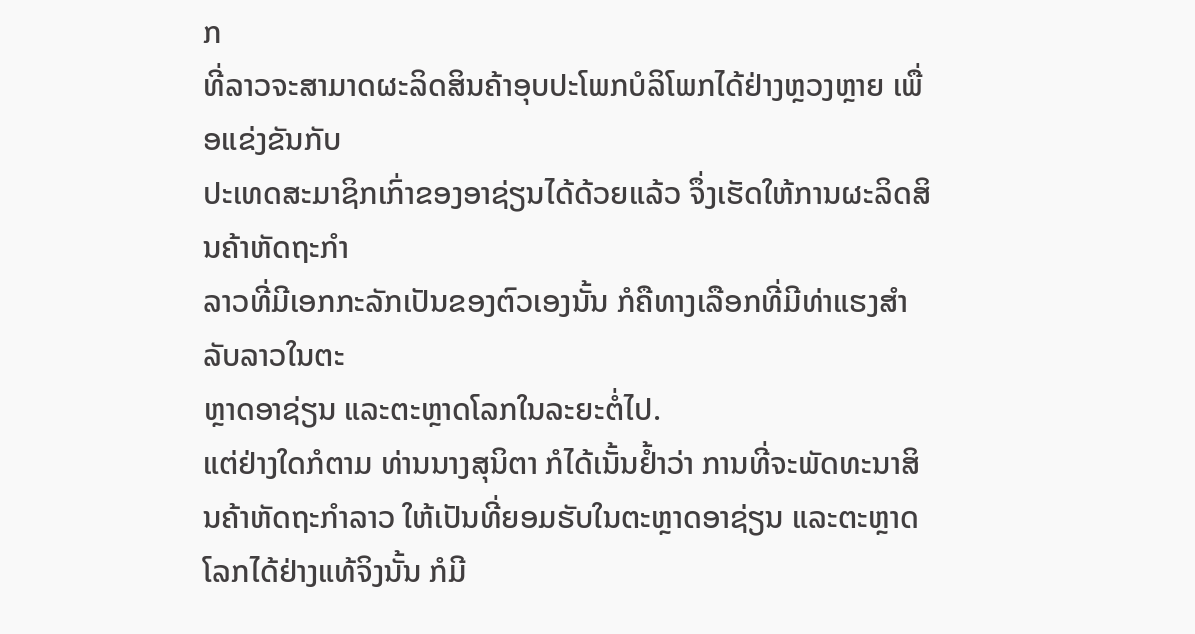ກ
ທີ່ລາວຈະສາມາດຜະລິດສິນຄ້າອຸບປະໂພກບໍລິໂພກໄດ້ຢ່າງຫຼວງຫຼາຍ ເພື່ອແຂ່ງຂັນກັບ
ປະເທດສະມາຊິກເກົ່າຂອງອາຊ່ຽນໄດ້ດ້ວຍແລ້ວ ຈຶ່ງເຮັດໃຫ້ການຜະລິດສິນຄ້າຫັດຖະກໍາ
ລາວທີ່ມີເອກກະລັກເປັນຂອງຕົວເອງນັ້ນ ກໍຄືທາງເລືອກທີ່ມີທ່າແຮງສໍາລັບລາວໃນຕະ
ຫຼາດອາຊ່ຽນ ແລະຕະຫຼາດໂລກໃນລະຍະຕໍ່ໄປ.
ແຕ່ຢ່າງໃດກໍຕາມ ທ່ານນາງສຸນິຕາ ກໍໄດ້ເນັ້ນຢໍ້າວ່າ ການທີ່ຈະພັດທະນາສິນຄ້າຫັດຖະກໍາລາວ ໃຫ້ເປັນທີ່ຍອມຮັບໃນຕະຫຼາດອາຊ່ຽນ ແລະຕະຫຼາດໂລກໄດ້ຢ່າງແທ້ຈິງນັ້ນ ກໍມີ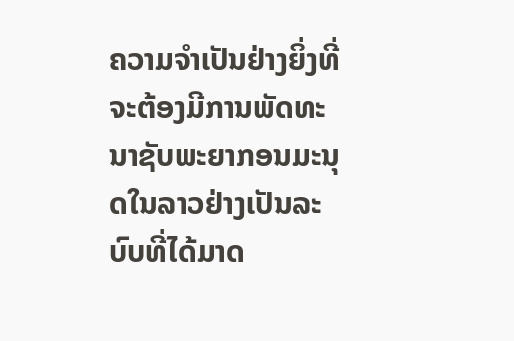ຄວາມຈໍາເປັນຢ່າງຍິ່ງທີ່ຈະຕ້ອງມີການພັດທະນາຊັບພະຍາກອນມະນຸດໃນລາວຢ່າງເປັນລະບົບທີ່ໄດ້ມາດ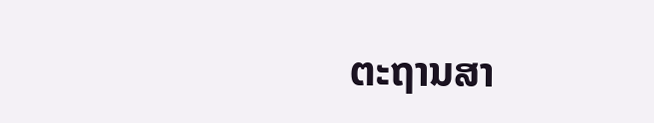ຕະຖານສາ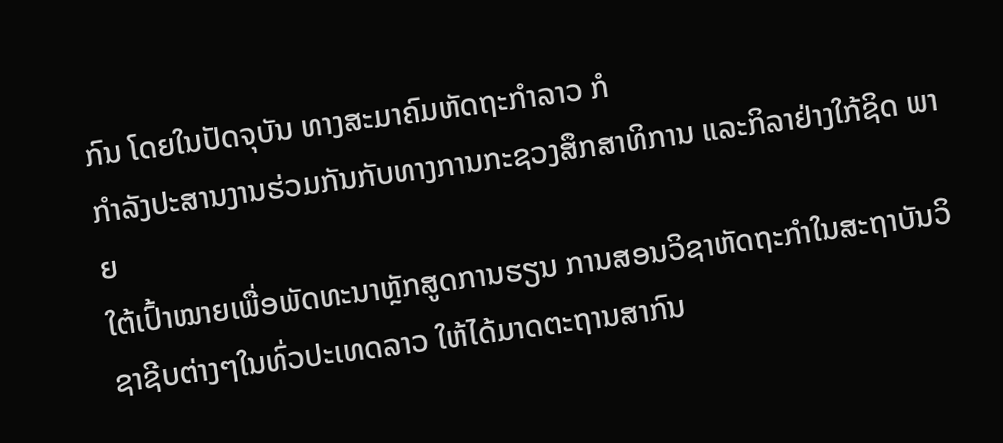ກົນ ໂດຍໃນປັດຈຸບັນ ທາງສະມາຄົມຫັດຖະກໍາລາວ ກໍ
ກໍາລັງປະສານງານຮ່ວມກັນກັບທາງການກະຊວງສຶກສາທິການ ແລະກິລາຢ່າງໃກ້ຊິດ ພາຍ
ໃຕ້ເປົ້າໝາຍເພື່ອພັດທະນາຫຼັກສູດການຮຽນ ການສອນວິຊາຫັດຖະກໍາໃນສະຖາບັນວິ
ຊາຊີບຕ່າງໆໃນທົ່ວປະເທດລາວ ໃຫ້ໄດ້ມາດຕະຖານສາກົນ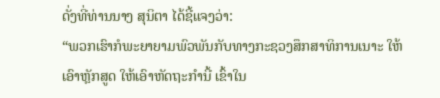ດັ່ງທີ່ທ່ານນາງ ສຸນິຕາ ໄດ້ຊີ້ແຈງວ່າ:
“ພວກເຮົາກໍພະຍາຍາມພົວພັນກັບທາງກະຊວງສຶກສາທິການເນາະ ໃຫ້ເອົາຫຼັກສູດ ໃຫ້ເອົາຫັດຖະກໍານີ້ ເຂົ້າໃນ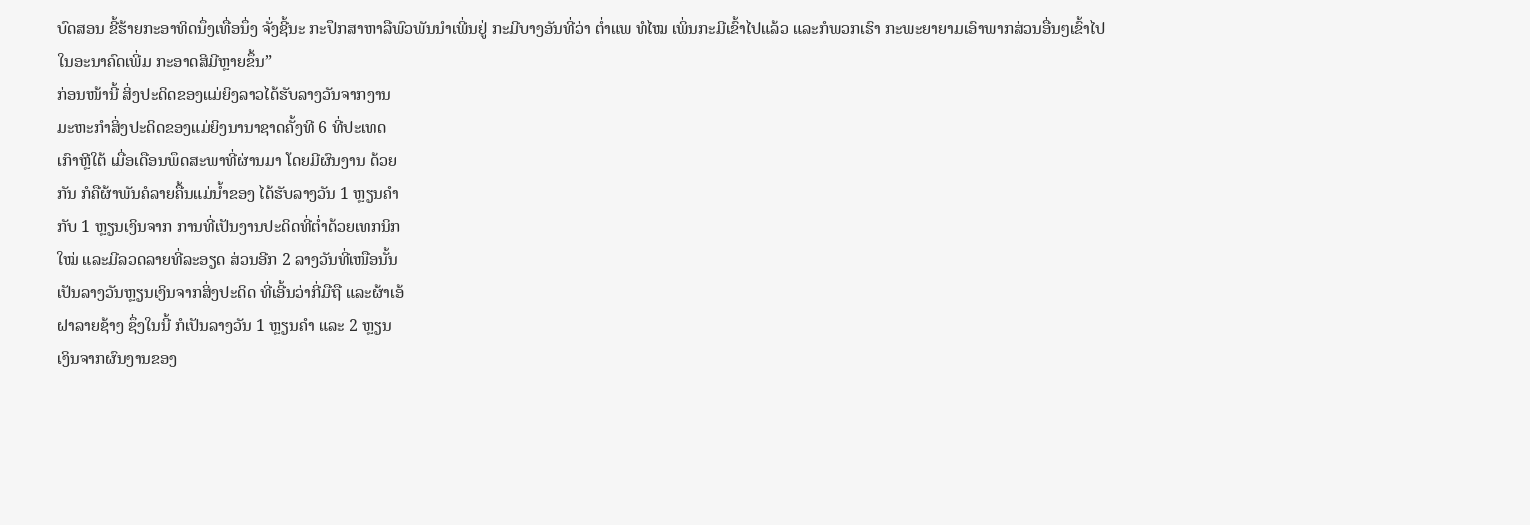ບົດສອນ ຂີ້ຮ້າຍກະອາທິດນຶ່ງເທື່ອນຶ່ງ ຈັ່ງຊີ້ນະ ກະປຶກສາຫາລືພົວພັນນໍາເພີ່ນຢູ່ ກະມີບາງອັນທີ່ວ່າ ຕໍ່າແພ ທໍໄໝ ເພິ່ນກະມີເຂົ້າໄປແລ້ວ ແລະກໍພວກເຮົາ ກະພະຍາຍາມເອົາພາກສ່ວນອື່ນໆເຂົ້າໄປ
ໃນອະນາຄົດເພີ່ມ ກະອາດສິມີຫຼາຍຂຶ້ນ”
ກ່ອນໜ້ານີ້ ສິ່ງປະດິດຂອງແມ່ຍິງລາວໄດ້ຮັບລາງວັນຈາກງານ
ມະຫະກໍາສິ່ງປະດິດຂອງແມ່ຍິງນານາຊາດຄັ້ງທີ 6 ທີ່ປະເທດ
ເກົາຫຼີໃຕ້ ເມື່ອເດືອນພຶດສະພາທີ່ຜ່ານມາ ໂດຍມີຜົນງານ ດ້ວຍ
ກັນ ກໍຄືຜ້າພັນຄໍລາຍຄື້ນແມ່ນໍ້າຂອງ ໄດ້ຮັບລາງວັນ 1 ຫຼຽນຄໍາ
ກັບ 1 ຫຼຽນເງິນຈາກ ການທີ່ເປັນງານປະດິດທີ່ຕໍ່າດ້ວຍເທກນິກ
ໃໝ່ ແລະມີລວດລາຍທີ່ລະອຽດ ສ່ວນອີກ 2 ລາງວັນທີ່ເໜືອນັ້ນ
ເປັນລາງວັນຫຼຽນເງິນຈາກສິ່ງປະດິດ ທີ່ເອີ້ນວ່າກີ່ມືຖື ແລະຜ້າເອ້
ຝາລາຍຊ້າງ ຊຶ່ງໃນນີ້ ກໍເປັນລາງວັນ 1 ຫຼຽນຄໍາ ແລະ 2 ຫຼຽນ
ເງິນຈາກຜົນງານຂອງ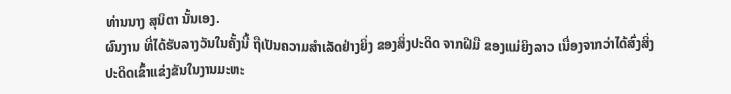ທ່ານນາງ ສຸນິຕາ ນັ້ນເອງ.
ຜົນງານ ທີ່ໄດ້ຮັບລາງວັນໃນຄັ້ງນີ້ ຖືເປັນຄວາມສໍາເລັດຢ່າງຍິ່ງ ຂອງສິ່ງປະດິດ ຈາກຝີມື ຂອງແມ່ຍິງລາວ ເນື່ອງຈາກວ່າໄດ້ສົ່ງສິ່ງປະດິດເຂົ້າແຂ່ງຂັນໃນງານມະຫະ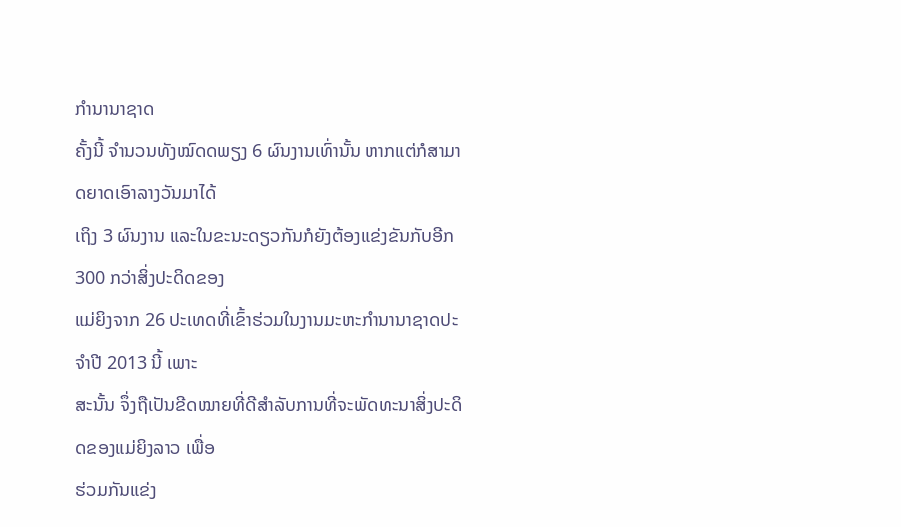ກໍານານາຊາດ
ຄັ້ງນີ້ ຈໍານວນທັງໝົດດພຽງ 6 ຜົນງານເທົ່ານັ້ນ ຫາກແຕ່ກໍສາມາດຍາດເອົາລາງວັນມາໄດ້
ເຖິງ 3 ຜົນງານ ແລະໃນຂະນະດຽວກັນກໍຍັງຕ້ອງແຂ່ງຂັນກັບອີກ 300 ກວ່າສິ່ງປະດິດຂອງ
ແມ່ຍິງຈາກ 26 ປະເທດທີ່ເຂົ້າຮ່ວມໃນງານມະຫະກໍານານາຊາດປະຈໍາປີ 2013 ນີ້ ເພາະ
ສະນັ້ນ ຈຶ່ງຖືເປັນຂີດໝາຍທີ່ດີສໍາລັບການທີ່ຈະພັດທະນາສິ່ງປະດິດຂອງແມ່ຍິງລາວ ເພື່ອ
ຮ່ວມກັນແຂ່ງ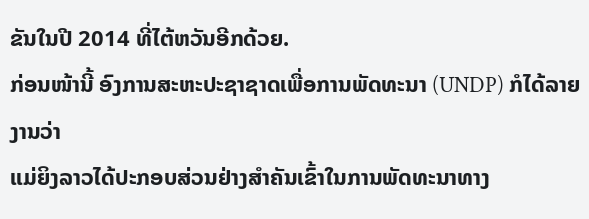ຂັນໃນປີ 2014 ທີ່ໄຕ້ຫວັນອີກດ້ວຍ.
ກ່ອນໜ້ານີ້ ອົງການສະຫະປະຊາຊາດເພື່ອການພັດທະນາ (UNDP) ກໍໄດ້ລາຍງານວ່າ
ແມ່ຍິງລາວໄດ້ປະກອບສ່ວນຢ່າງສໍາຄັນເຂົ້າໃນການພັດທະນາທາງ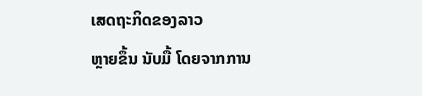ເສດຖະກິດຂອງລາວ
ຫຼາຍຂຶ້ນ ນັບມື້ ໂດຍຈາກການ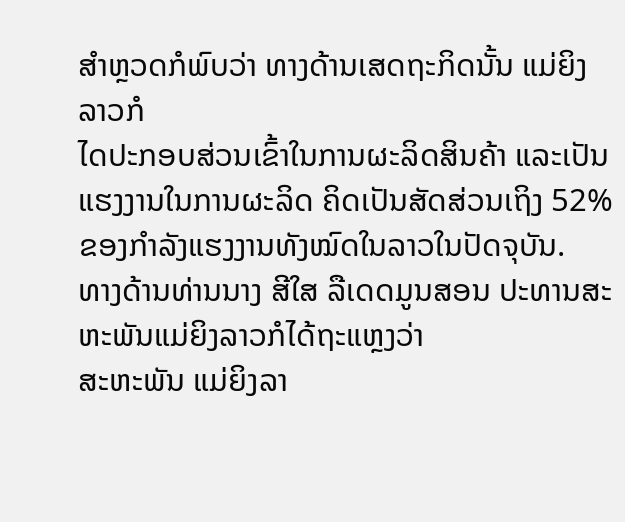ສໍາຫຼວດກໍພົບວ່າ ທາງດ້ານເສດຖະກິດນັ້ນ ແມ່ຍິງລາວກໍ
ໄດປະກອບສ່ວນເຂົ້າໃນການຜະລິດສິນຄ້າ ແລະເປັນແຮງງານໃນການຜະລິດ ຄິດເປັນສັດສ່ວນເຖິງ 52% ຂອງກໍາລັງແຮງງານທັງໝົດໃນລາວໃນປັດຈຸບັນ.
ທາງດ້ານທ່ານນາງ ສີໃສ ລືເດດມູນສອນ ປະທານສະຫະພັນແມ່ຍິງລາວກໍໄດ້ຖະແຫຼງວ່າ
ສະຫະພັນ ແມ່ຍິງລາ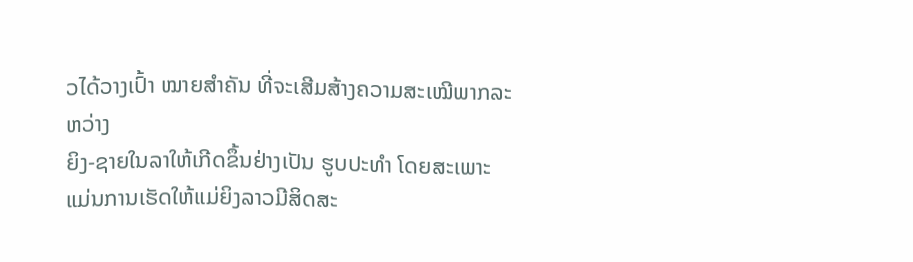ວໄດ້ວາງເປົ້າ ໝາຍສໍາຄັນ ທີ່ຈະເສີມສ້າງຄວາມສະເໝີພາກລະຫວ່າງ
ຍິງ-ຊາຍໃນລາໃຫ້ເກີດຂຶ້ນຢ່າງເປັນ ຮູບປະທໍາ ໂດຍສະເພາະແມ່ນການເຮັດໃຫ້ແມ່ຍິງລາວມີສິດສະ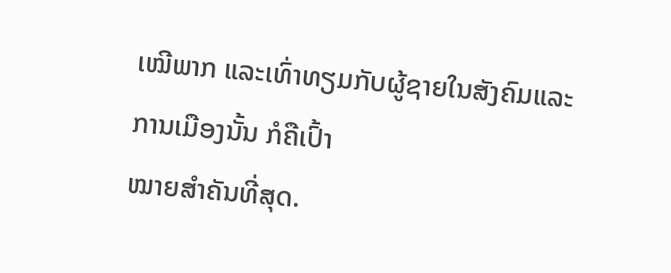ເໝີພາກ ແລະເທົ່າທຽມກັບຜູ້ຊາຍໃນສັງຄົມແລະການເມືອງນັ້ນ ກໍຄືເປົ້າ
ໝາຍສໍາຄັນທີ່ສຸດ.